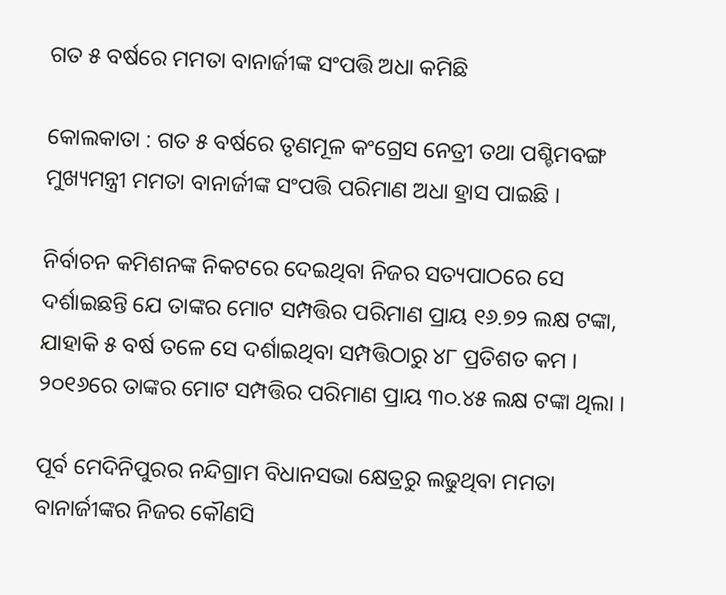ଗତ ୫ ବର୍ଷରେ ମମତା ବାନାର୍ଜୀଙ୍କ ସଂପତ୍ତି ଅଧା କମିଛି

କୋଲକାତା : ଗତ ୫ ବର୍ଷରେ ତୃଣମୂଳ କଂଗ୍ରେସ ନେତ୍ରୀ ତଥା ପଶ୍ଚିମବଙ୍ଗ ମୁଖ୍ୟମନ୍ତ୍ରୀ ମମତା ବାନାର୍ଜୀଙ୍କ ସଂପତ୍ତି ପରିମାଣ ଅଧା ହ୍ରାସ ପାଇଛି ।

ନିର୍ବାଚନ କମିଶନଙ୍କ ନିକଟରେ ଦେଇଥିବା ନିଜର ସତ୍ୟପାଠରେ ସେ ଦର୍ଶାଇଛନ୍ତି ଯେ ତାଙ୍କର ମୋଟ ସମ୍ପତ୍ତିର ପରିମାଣ ପ୍ରାୟ ୧୬.୭୨ ଲକ୍ଷ ଟଙ୍କା, ଯାହାକି ୫ ବର୍ଷ ତଳେ ସେ ଦର୍ଶାଇଥିବା ସମ୍ପତ୍ତିଠାରୁ ୪୮ ପ୍ରତିଶତ କମ । ୨୦୧୬ରେ ତାଙ୍କର ମୋଟ ସମ୍ପତ୍ତିର ପରିମାଣ ପ୍ରାୟ ୩୦.୪୫ ଲକ୍ଷ ଟଙ୍କା ଥିଲା ।

ପୂର୍ବ ମେଦିନିପୁରର ନନ୍ଦିଗ୍ରାମ ବିଧାନସଭା କ୍ଷେତ୍ରରୁ ଲଢୁଥିବା ମମତା ବାନାର୍ଜୀଙ୍କର ନିଜର କୌଣସି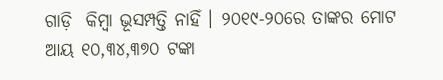ଗାଡ଼ି  କିମ୍ବା ଭୂସମ୍ପତ୍ତି ନାହିଁ । ୨୦୧୯-୨୦ରେ ତାଙ୍କର ମୋଟ ଆୟ ୧୦,୩୪,୩୭୦ ଟଙ୍କା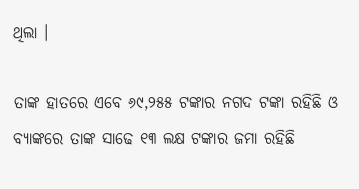ଥିଲା ।

ତାଙ୍କ ହାତରେ ଏବେ ୬୯,୨୫୫ ଟଙ୍କାର ନଗଦ ଟଙ୍କା ରହିଛି ଓ ବ୍ୟାଙ୍କରେ ତାଙ୍କ ସାଢେ ୧୩ ଲକ୍ଷ ଟଙ୍କାର ଜମା ରହିଛି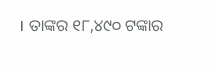। ତାଙ୍କର ୧୮,୪୯୦ ଟଙ୍କାର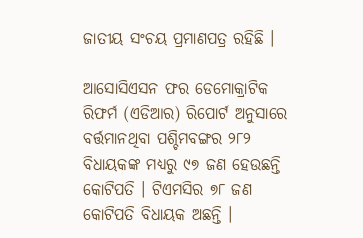ଜାତୀୟ ସଂଚୟ ପ୍ରମାଣପତ୍ର ରହିଛି ।

ଆସୋସିଏସନ ଫର ଡେମୋକ୍ରାଟିକ ରିଫର୍ମ (ଏଡିଆର) ରିପୋର୍ଟ ଅନୁସାରେ ବର୍ତ୍ତମାନଥିବା ପଶ୍ଚିମବଙ୍ଗର ୨୮୨ ବିଧାୟକଙ୍କ ମଧ୍ୟରୁ ୯୭ ଜଣ ହେଉଛନ୍ତି କୋଟିପତି । ଟିଏମସିର ୭୮ ଜଣ କୋଟିପତି ବିଧାୟକ ଅଛନ୍ତି ।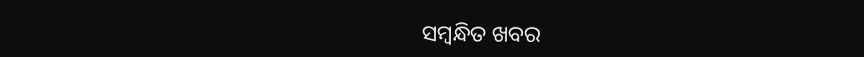ସମ୍ବନ୍ଧିତ ଖବର